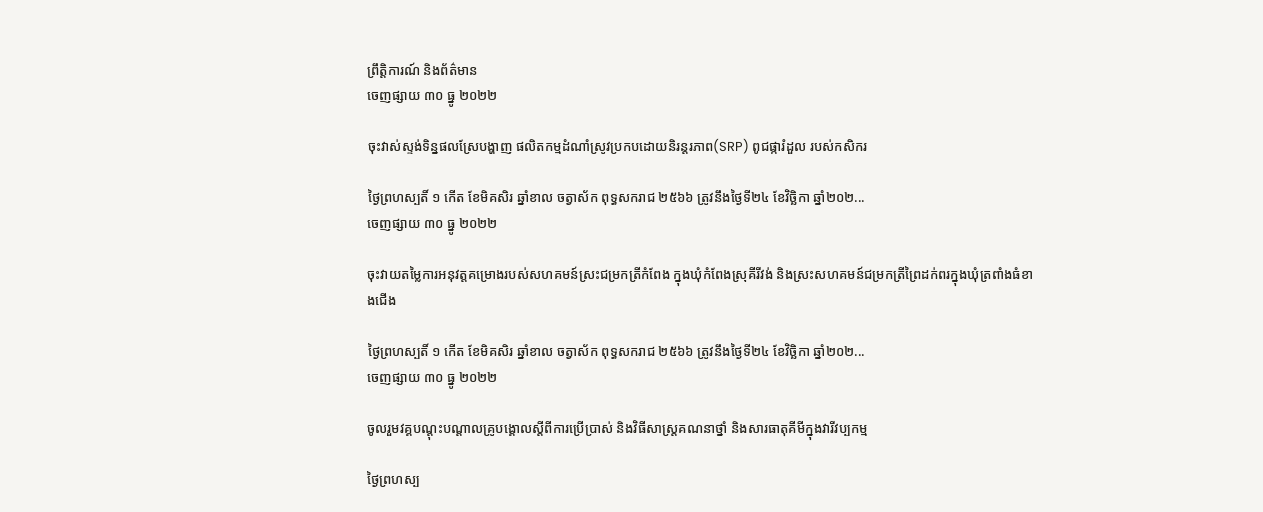ព្រឹត្តិការណ៍ និងព័ត៌មាន
ចេញផ្សាយ ៣០ ធ្នូ ២០២២

ចុះវាស់ស្ទង់ទិន្នផលស្រែបង្ហាញ ផលិតកម្មដំណាំស្រូវប្រកបដោយនិរន្តរភាព(SRP) ពូជផ្ការំដួល របស់កសិករ

ថ្ងៃព្រហស្បតិ៍ ១ កើត ខែមិគសិរ ឆ្នាំខាល ចត្វាស័ក ពុទ្ធសករាជ ២៥៦៦ ត្រូវនឹងថ្ងៃទី២៤ ខែវិច្ឆិកា ឆ្នាំ២០២...
ចេញផ្សាយ ៣០ ធ្នូ ២០២២

ចុះវាយតម្លៃការអនុវត្តគម្រោងរបស់សហគមន៍ស្រះជម្រកត្រីកំពែង ក្នុងឃុំកំពែងស្រុគីរីវង់ និងស្រះសហគមន៍ជម្រកត្រីព្រៃដក់ពរក្នុងឃុំត្រពាំងធំខាងជើង

ថ្ងៃព្រហស្បតិ៍ ១ កើត ខែមិគសិរ ឆ្នាំខាល ចត្វាស័ក ពុទ្ធសករាជ ២៥៦៦ ត្រូវនឹងថ្ងៃទី២៤ ខែវិច្ឆិកា ឆ្នាំ២០២...
ចេញផ្សាយ ៣០ ធ្នូ ២០២២

ចូលរួមវគ្គបណ្តុះបណ្តាលគ្រូបង្គោលស្តីពីការប្រើប្រាស់ និងវិធីសាស្រ្តគណនាថ្នាំ និងសារធាតុគីមីក្នុងវារីវប្បកម្ម

ថ្ងៃព្រហស្ប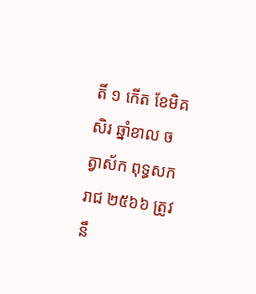តិ៍ ១ កើត ខែមិគសិរ ឆ្នាំខាល ចត្វាស័ក ពុទ្ធសករាជ ២៥៦៦ ត្រូវនឹ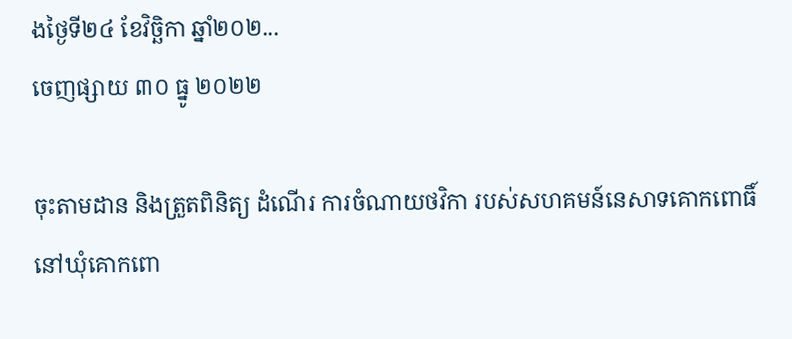ងថ្ងៃទី២៤ ខែវិច្ឆិកា ឆ្នាំ២០២...
ចេញផ្សាយ ៣០ ធ្នូ ២០២២

ចុះតាមដាន និងត្រួតពិនិត្យ ដំណើរ ការចំណាយថវិកា របស់សហគមន៍នេសាទគោកពោធិ៍ នៅឃុំគោកពោ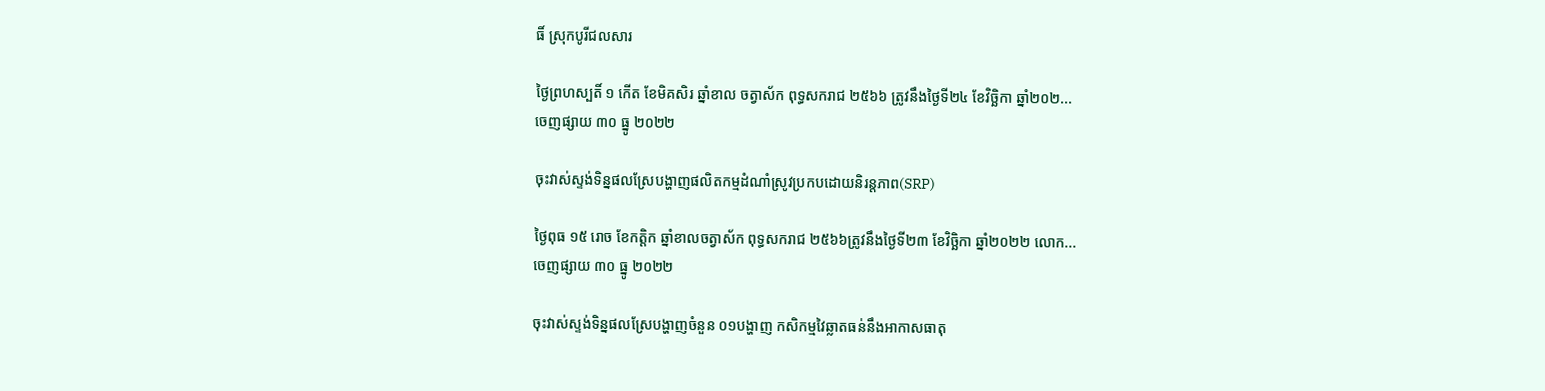ធិ៍ ស្រុកបូរីជលសារ

ថ្ងៃព្រហស្បតិ៍ ១ កើត ខែមិគសិរ ឆ្នាំខាល ចត្វាស័ក ពុទ្ធសករាជ ២៥៦៦ ត្រូវនឹងថ្ងៃទី២៤ ខែវិច្ឆិកា ឆ្នាំ២០២...
ចេញផ្សាយ ៣០ ធ្នូ ២០២២

ចុះវាស់ស្ទង់ទិន្នផលស្រែបង្ហាញផលិតកម្មដំណាំស្រូវប្រកបដោយនិរន្តភាព(SRP)

ថ្ងៃពុធ ១៥ រោច ខែកត្តិក ឆ្នាំខាលចត្វាស័ក ពុទ្ធសករាជ ២៥៦៦ត្រូវនឹងថ្ងៃទី២៣ ខែវិច្ឆិកា ឆ្នាំ២០២២ លោក...
ចេញផ្សាយ ៣០ ធ្នូ ២០២២

ចុះវាស់ស្ទង់ទិន្នផលស្រែបង្ហាញចំនួន ០១បង្ហាញ កសិកម្មវៃឆ្លាតធន់នឹងអាកាសធាតុ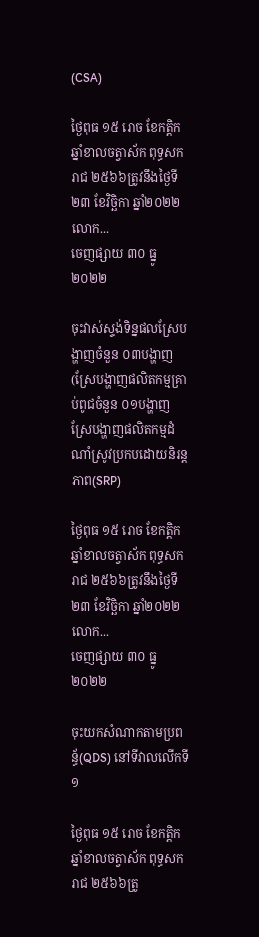(CSA)

ថ្ងៃពុធ ១៥ រោច ខែកត្តិក ឆ្នាំខាលចត្វាស័ក ពុទ្ធសករាជ ២៥៦៦ត្រូវនឹងថ្ងៃទី២៣ ខែវិច្ឆិកា ឆ្នាំ២០២២ លោក...
ចេញផ្សាយ ៣០ ធ្នូ ២០២២

ចុះវាស់ស្ទង់ទិន្នផលស្រែបង្ហាញចំនួន ០៣បង្ហាញ (ស្រែបង្ហាញផលិតកម្មគ្រាប់ពូជចំនួន ០១បង្ហាញ ស្រែបង្ហាញផលិតកម្មដំណាំស្រូវប្រកបដោយនិរន្តភាព(SRP)

ថ្ងៃពុធ ១៥ រោច ខែកត្តិក ឆ្នាំខាលចត្វាស័ក ពុទ្ធសករាជ ២៥៦៦ត្រូវនឹងថ្ងៃទី២៣ ខែវិច្ឆិកា ឆ្នាំ២០២២ លោក...
ចេញផ្សាយ ៣០ ធ្នូ ២០២២

ចុះយកសំណាកតាមប្រពន្ធ័(QDS) នៅទីវាលលេីកទី១

ថ្ងៃពុធ ១៥ រោច ខែកត្តិក ឆ្នាំខាលចត្វាស័ក ពុទ្ធសករាជ ២៥៦៦ត្រូ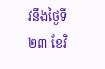វនឹងថ្ងៃទី២៣ ខែវិ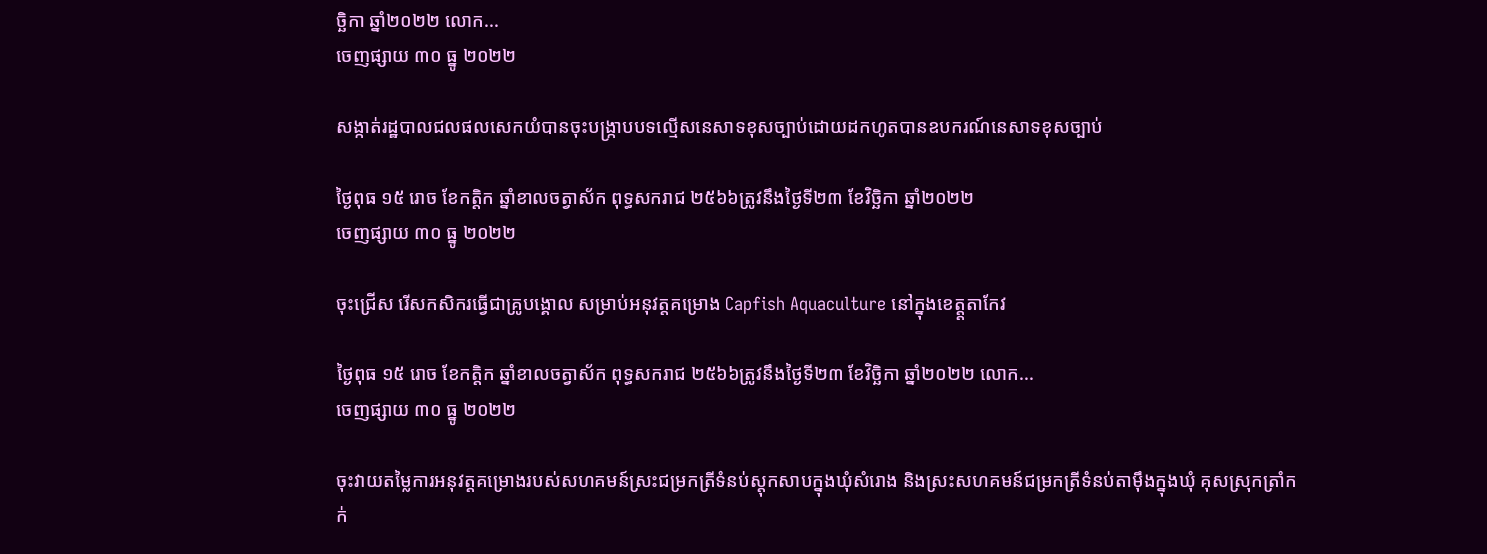ច្ឆិកា ឆ្នាំ២០២២ លោក...
ចេញផ្សាយ ៣០ ធ្នូ ២០២២

សង្កាត់រដ្ឋបាលជលផលសេកយំបានចុះបង្ក្រាបបទល្មើសនេសាទខុសច្បាប់ដោយដកហូតបានឧបករណ៍នេសាទខុសច្បាប់

ថ្ងៃពុធ ១៥ រោច ខែកត្តិក ឆ្នាំខាលចត្វាស័ក ពុទ្ធសករាជ ២៥៦៦ត្រូវនឹងថ្ងៃទី២៣ ខែវិច្ឆិកា ឆ្នាំ២០២២
ចេញផ្សាយ ៣០ ធ្នូ ២០២២

ចុះជ្រើស រើសកសិករធ្វើជាគ្រូបង្គោល សម្រាប់អនុវត្តគម្រោង Capfish Aquaculture នៅក្នុងខេត្ត្តតាកែវ

ថ្ងៃពុធ ១៥ រោច ខែកត្តិក ឆ្នាំខាលចត្វាស័ក ពុទ្ធសករាជ ២៥៦៦ត្រូវនឹងថ្ងៃទី២៣ ខែវិច្ឆិកា ឆ្នាំ២០២២ លោក...
ចេញផ្សាយ ៣០ ធ្នូ ២០២២

ចុះវាយតម្លៃការអនុវត្តគម្រោងរបស់សហគមន៍ស្រះជម្រកត្រីទំនប់ស្ដុកសាបក្នុងឃុំសំរោង និងស្រះសហគមន៍ជម្រកត្រីទំនប់តាម៉ឹងក្នុងឃុំ គុសស្រុកត្រាំកក់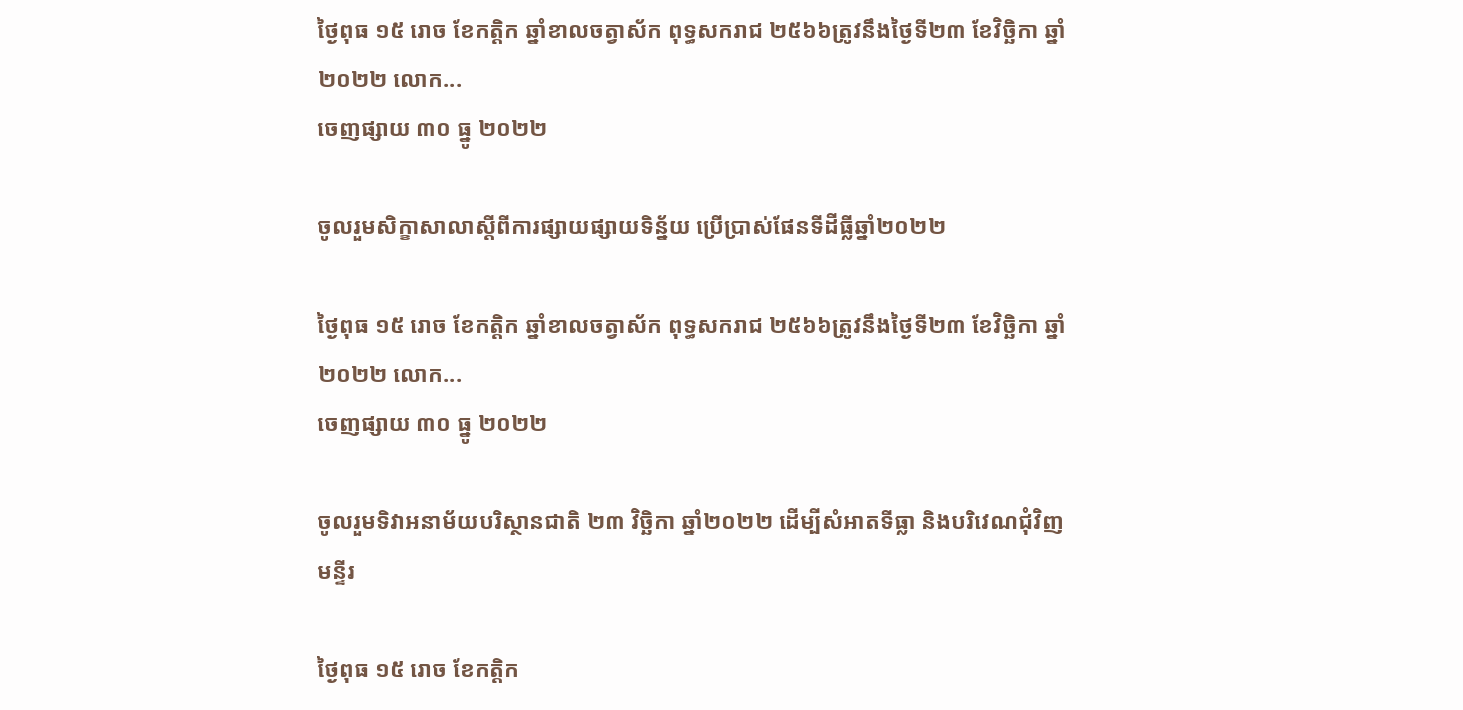ថ្ងៃពុធ ១៥ រោច ខែកត្តិក ឆ្នាំខាលចត្វាស័ក ពុទ្ធសករាជ ២៥៦៦ត្រូវនឹងថ្ងៃទី២៣ ខែវិច្ឆិកា ឆ្នាំ២០២២ លោក...
ចេញផ្សាយ ៣០ ធ្នូ ២០២២

ចូលរួមសិក្ខាសាលាស្តីពីការផ្សាយផ្សាយទិន្ន័យ ប្រើប្រាស់ផែនទីដីធ្លីឆ្នាំ២០២២

ថ្ងៃពុធ ១៥ រោច ខែកត្តិក ឆ្នាំខាលចត្វាស័ក ពុទ្ធសករាជ ២៥៦៦ត្រូវនឹងថ្ងៃទី២៣ ខែវិច្ឆិកា ឆ្នាំ២០២២ លោក...
ចេញផ្សាយ ៣០ ធ្នូ ២០២២

ចូលរួមទិវាអនាម័យបរិស្ថានជាតិ ២៣ វិច្ឆិកា ឆ្នាំ២០២២ ដើម្បីសំអាតទីធ្លា និងបរិវេណជុំវិញមន្ទីរ

ថ្ងៃពុធ ១៥ រោច ខែកត្តិក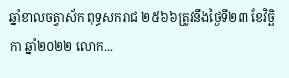ឆ្នាំខាលចត្វាស័ក ពុទ្ធសករាជ ២៥៦៦ត្រូវនឹងថ្ងៃទី២៣ ខែវិច្ឆិកា ឆ្នាំ២០២២ លោក...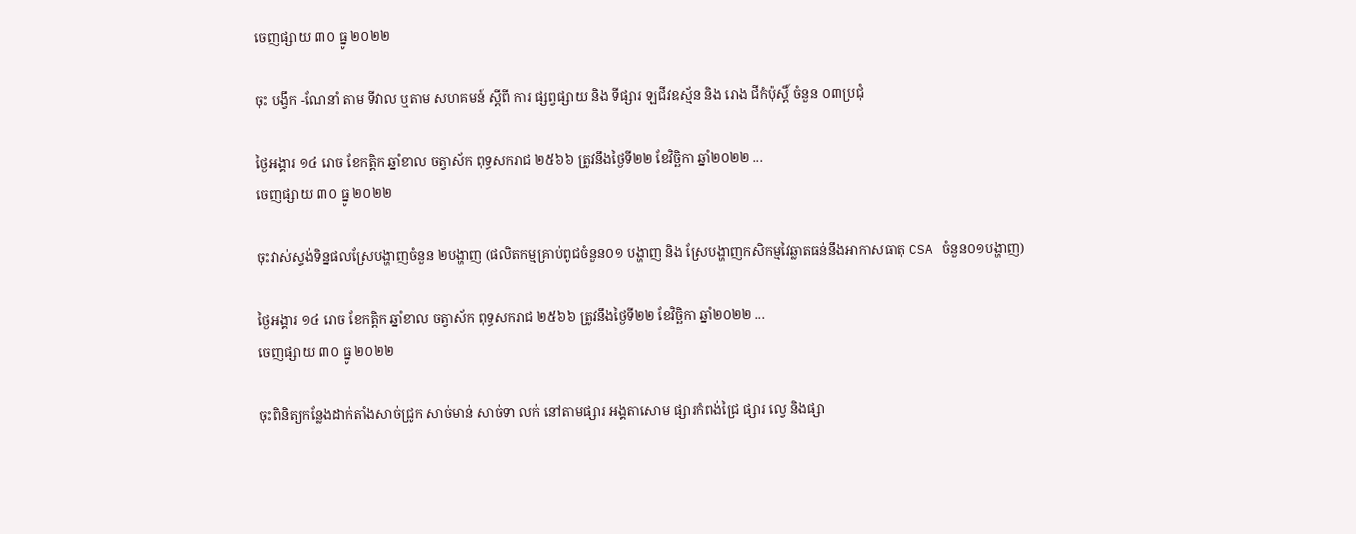ចេញផ្សាយ ៣០ ធ្នូ ២០២២

ចុះ បង្វឹក -ណែនាំ តាម ទីវាល ឬតាម សហគមន៍ ស្ដីពី ការ ផ្សព្វផ្សាយ និង ទីផ្សារ ឡជីវឧស្ម័ន និង រោង ជីកំប៉ុស្ដិ៍ ចំនួន ០៣ប្រជុំ

ថ្ងៃអង្គារ ១៤ រោច ខែកត្តិក ឆ្នាំខាល ចត្វាស័ក ពុទ្ធសករាជ ២៥៦៦ ត្រូវនឹងថ្ងៃទី២២ ខែវិច្ឆិកា ឆ្នាំ២០២២ ...
ចេញផ្សាយ ៣០ ធ្នូ ២០២២

ចុះវាស់ស្ទង់ទិន្នផលស្រែបង្ហាញចំនួន ២បង្ហាញ (ផលិតកម្មគ្រាប់ពូជចំនួន០១ បង្ហាញ និង ស្រែបង្ហាញកសិកម្មវៃឆ្លាតធន់នឹងអាកាសធាតុ CSA ចំនួន០១បង្ហាញ)

ថ្ងៃអង្គារ ១៤ រោច ខែកត្តិក ឆ្នាំខាល ចត្វាស័ក ពុទ្ធសករាជ ២៥៦៦ ត្រូវនឹងថ្ងៃទី២២ ខែវិច្ឆិកា ឆ្នាំ២០២២ ...
ចេញផ្សាយ ៣០ ធ្នូ ២០២២

ចុះពិនិត្យកន្លែងដាក់តាំងសាច់ជ្រូក សាច់មាន់ សាច់ទា លក់ នៅតាមផ្សារ អង្គតាសោម ផ្សារកំពង់ជ្រៃ ផ្សារ ល្វេ និងផ្សា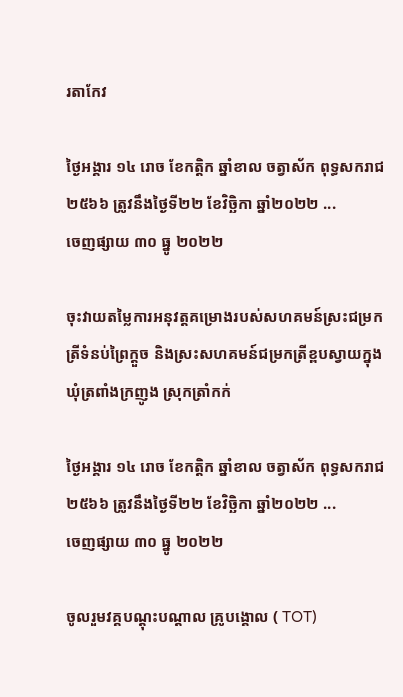រតាកែវ

ថ្ងៃអង្គារ ១៤ រោច ខែកត្តិក ឆ្នាំខាល ចត្វាស័ក ពុទ្ធសករាជ ២៥៦៦ ត្រូវនឹងថ្ងៃទី២២ ខែវិច្ឆិកា ឆ្នាំ២០២២ ...
ចេញផ្សាយ ៣០ ធ្នូ ២០២២

ចុះវាយតម្លៃការអនុវត្តគម្រោងរបស់សហគមន៍ស្រះជម្រកត្រីទំនប់ព្រៃក្ដួច និងស្រះសហគមន៍ជម្រកត្រីខ្ពបស្វាយក្នុងឃុំត្រពាំងក្រញូង ស្រុកត្រាំកក់

ថ្ងៃអង្គារ ១៤ រោច ខែកត្តិក ឆ្នាំខាល ចត្វាស័ក ពុទ្ធសករាជ ២៥៦៦ ត្រូវនឹងថ្ងៃទី២២ ខែវិច្ឆិកា ឆ្នាំ២០២២ ...
ចេញផ្សាយ ៣០ ធ្នូ ២០២២

ចូលរួមវគ្គបណ្តុះបណ្តាល គ្រូបង្គោល ( TOT)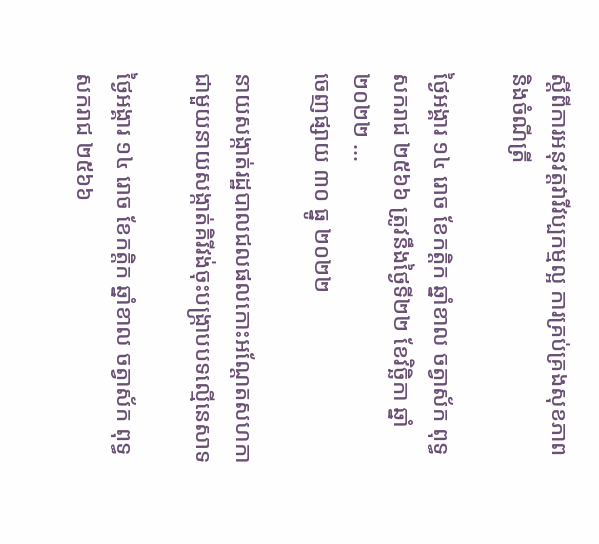ស្តីពីការអនុវត្តវារីវប្បកម្មល្អ ការគ្រប់គ្រងសុខភាព និងចំណីត្រី

ថ្ងៃអង្គារ ១៤ រោច ខែកត្តិក ឆ្នាំខាល ចត្វាស័ក ពុទ្ធសករាជ ២៥៦៦ ត្រូវនឹងថ្ងៃទី២២ ខែវិច្ឆិកា ឆ្នាំ២០២២ ...
ចេញផ្សាយ ៣០ ធ្នូ ២០២២

នាយសង្កាត់រដ្ឋបាលជលផលកោះអណ្តែតសហកាជាមួយនាយសង្កាត់គិរីវង់ចុះបង្រ្កាបបទល្មេីនេសាទ

ថ្ងៃអង្គារ ១៤ រោច ខែកត្តិក ឆ្នាំខាល ចត្វាស័ក ពុទ្ធសករាជ ២៥៦៦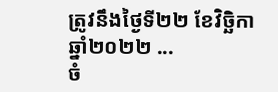ត្រូវនឹងថ្ងៃទី២២ ខែវិច្ឆិកា ឆ្នាំ២០២២ ...
ចំ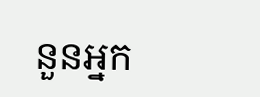នួនអ្នក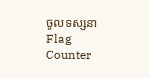ចូលទស្សនា
Flag Counter